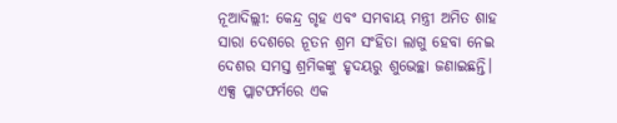ନୂଆଦିଲ୍ଲୀ: କେନ୍ଦ୍ର ଗୃହ ଏବଂ ସମବାୟ ମନ୍ତ୍ରୀ ଅମିତ ଶାହ ସାରା ଦେଶରେ ନୂତନ ଶ୍ରମ ସଂହିତା ଲାଗୁ ହେବା ନେଇ ଦେଶର ସମସ୍ତ ଶ୍ରମିକଙ୍କୁ ହୃଦୟରୁ ଶୁଭେଚ୍ଛା ଜଣାଇଛନ୍ତି।
ଏକ୍ସ ପ୍ଲାଟଫର୍ମରେ ଏକ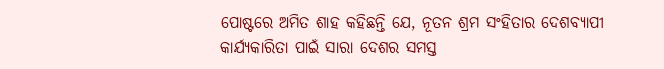ପୋଷ୍ଟରେ ଅମିତ ଶାହ କହିଛନ୍ତି ଯେ, ନୂତନ ଶ୍ରମ ସଂହିତାର ଦେଶବ୍ୟାପୀ କାର୍ଯ୍ୟକାରିତା ପାଇଁ ସାରା ଦେଶର ସମସ୍ତ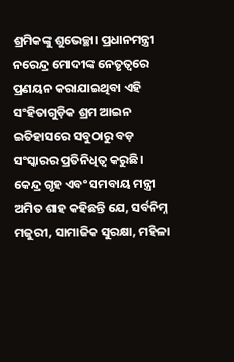ଶ୍ରମିକଙ୍କୁ ଶୁଭେଚ୍ଛା। ପ୍ରଧାନମନ୍ତ୍ରୀ ନରେନ୍ଦ୍ର ମୋଦୀଙ୍କ ନେତୃତ୍ୱରେ ପ୍ରଣୟନ କରାଯାଇଥିବା ଏହି ସଂହିତାଗୁଡ଼ିକ ଶ୍ରମ ଆଇନ ଇତିହାସରେ ସବୁଠାରୁ ବଡ଼ ସଂସ୍କାରର ପ୍ରତିନିଧିତ୍ୱ କରୁଛି।
କେନ୍ଦ୍ର ଗୃହ ଏବଂ ସମବାୟ ମନ୍ତ୍ରୀ ଅମିତ ଶାହ କହିଛନ୍ତି ଯେ, ସର୍ବନିମ୍ନ ମଜୁରୀ, ସାମାଜିକ ସୁରକ୍ଷା, ମହିଳା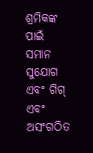ଶ୍ରମିକଙ୍କ ପାଇଁ ସମାନ ସୁଯୋଗ ଏବଂ ଗିଗ୍ ଏବଂ ଅସଂଗଠିତ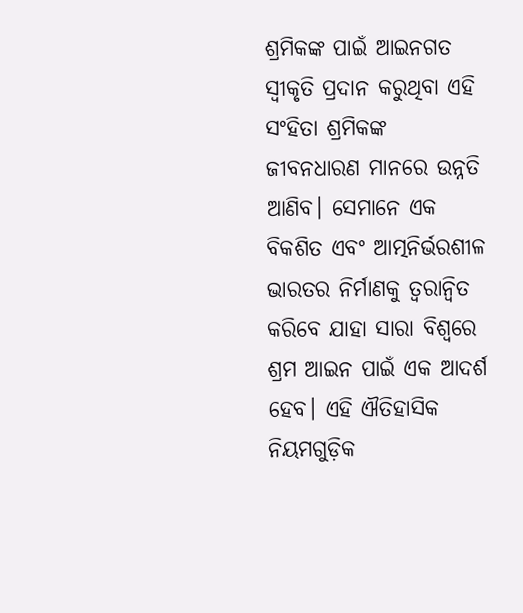ଶ୍ରମିକଙ୍କ ପାଇଁ ଆଇନଗତ ସ୍ୱୀକୃତି ପ୍ରଦାନ କରୁଥିବା ଏହି ସଂହିତା ଶ୍ରମିକଙ୍କ ଜୀବନଧାରଣ ମାନରେ ଉନ୍ନତି ଆଣିବ। ସେମାନେ ଏକ ବିକଶିତ ଏବଂ ଆତ୍ମନିର୍ଭରଶୀଳ ଭାରତର ନିର୍ମାଣକୁ ତ୍ୱରାନ୍ୱିତ କରିବେ ଯାହା ସାରା ବିଶ୍ୱରେ ଶ୍ରମ ଆଇନ ପାଇଁ ଏକ ଆଦର୍ଶ ହେବ। ଏହି ଐତିହାସିକ ନିୟମଗୁଡ଼ିକ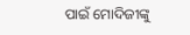ପାଇଁ ମୋଦିଜୀଙ୍କୁ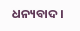ଧନ୍ୟବାଦ।